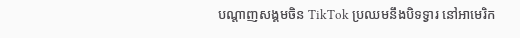បណ្តាញសង្គមចិន TikTok ប្រឈមនឹងបិទទ្វារ នៅអាមេរិក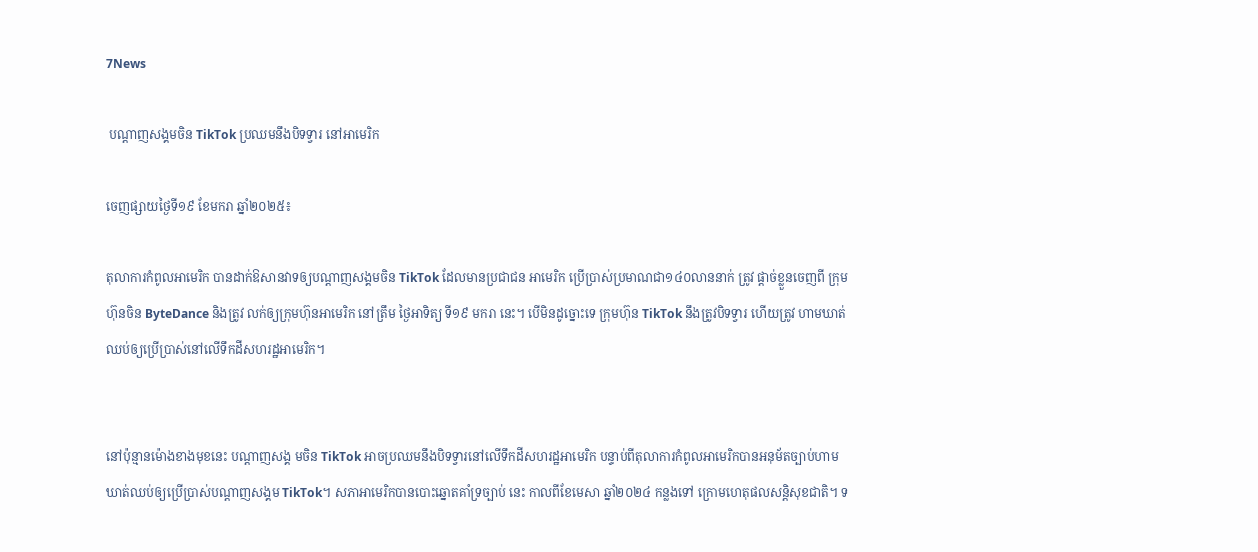7News

 បណ្តាញសង្គមចិន TikTok ប្រឈមនឹងបិទទ្វារ នៅអាមេរិក

ចេញផ្សាយថ្ងៃទី១៩ ខែមករា ឆ្នាំ២០២៥៖

តុលាការកំពូលអាមេរិក បានដាក់ឱសានវាទឲ្យបណ្តាញសង្គមចិន TikTok ដែលមានប្រជាជន អាមេរិក ប្រើប្រាស់ប្រមាណជា១៤០លាននាក់ ត្រូវ ផ្តាច់ខ្លួនចេញពី ក្រុមហ៊ុនចិន ByteDance និងត្រូវ លក់ឲ្យក្រុមហ៊ុនអាមេរិក នៅត្រឹម ថ្ងៃអាទិត្យ ទី១៩ មករា នេះ។ បើមិនដូច្នោះទេ ក្រុមហ៊ុន TikTok នឹងត្រូវបិទទ្វារ ហើយត្រូវ ហាមឃាត់ឈប់ឲ្យប្រើប្រាស់នៅលើទឹកដីសហរដ្ឋអាមេរិក។


នៅប៉ុន្មានម៉ោងខាងមុខនេះ បណ្តាញសង្គ មចិន TikTok អាចប្រឈមនឹងបិទទ្វារនៅលើទឹកដីសហរដ្ឋអាមេរិក បន្ទាប់ពីតុលាការកំពូលអាមេរិកបានអនុម័តច្បាប់ហាមឃាត់ឈប់ឲ្យប្រើប្រាស់បណ្តាញសង្គម TikTok។ សភាអាមេរិកបានបោះឆ្នោតគាំទ្រច្បាប់ នេះ កាលពីខែមេសា ឆ្នាំ២០២៤ កន្លងទៅ ក្រោមហេតុផលសន្តិសុខជាតិ។ ទ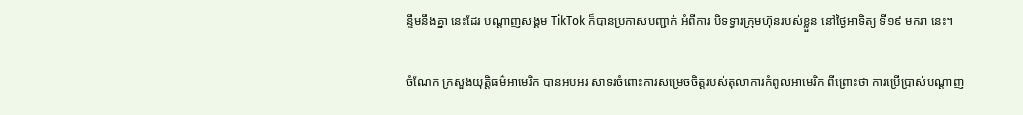ន្ទឹមនឹងគ្នា នេះដែរ បណ្តាញសង្គម TikTok ក៏បានប្រកាសបញ្ជាក់ អំពីការ បិទទ្វារក្រុមហ៊ុនរបស់ខ្លួន នៅថ្ងៃអាទិត្យ ទី១៩ មករា នេះ។

ចំណែក ក្រសួងយុត្តិធម៌អាមេរិក បានអបអរ សាទរចំពោះការសម្រេចចិត្តរបស់តុលាការកំពូលអាមេរិក ពីព្រោះថា ការប្រើប្រាស់បណ្តាញ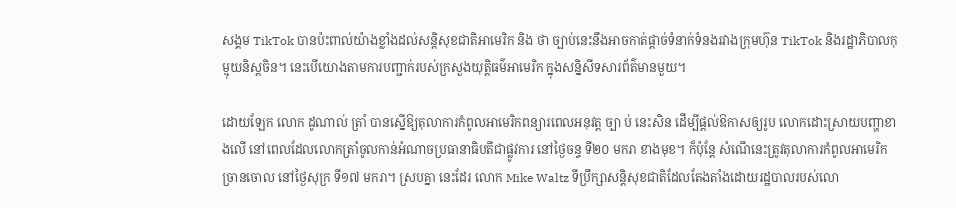សង្គម TikTok បានប៉ះពាល់យ៉ាងខ្លាំងដល់សន្តិសុខជាតិអាមេរិក និង ថា ច្បាប់នេះនឹងអាចកាត់ផ្តាច់ទំនាក់ទំនងរវាងក្រុមហ៊ុន TikTok និងរដ្ឋាភិបាលកុម្មុយនិស្តចិន។ នេះបើយោងតាមការបញ្ជាក់របស់ក្រសួងយុត្តិធម៌អាមេរិក ក្នុងសន្និសីទសារព័ត៌មានមួយ។

ដោយឡែក លោក ដូណាល់ ត្រាំ បានស្នើឱ្យតុលាការកំពូលអាមេរិកពន្យារពេលអនុវត្ត ច្បា ប់ នេះសិន ដើម្បីផ្តល់ឱកាសឲ្យរូប លោកដោះស្រាយបញ្ហាខាងលើ នៅពេលដែលលោកត្រាំចូលកាន់អំណាចប្រធានាធិបតីជាផ្លូវការ នៅថ្ងៃចន្ទ ទី២០ មករា ខាងមុខ។ ក៏ប៉ុន្តែ សំណើនេះត្រូវតុលាការកំពូលអាមេរិកច្រានចោល នៅថ្ងៃសុក្រ ទី១៧ មករា។ ស្របគ្នា នេះដែរ លោក Mike Waltz ទីប្រឹក្សាសន្តិសុខជាតិដែលតែងតាំងដោយរដ្ឋបាលរបស់លោ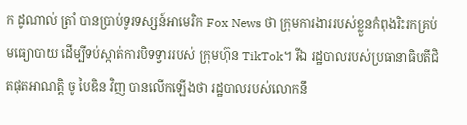ក ដូណាល់ ត្រាំ បានប្រាប់ទូរទស្សន៍អាមេរិក Fox News ថា ក្រុមការងាររបស់ខ្លួនកំពុងរិះរកគ្រប់មធ្យោបាយ ដើម្បីទប់ស្កាត់ការបិទទ្វាររបស់ ក្រុមហ៊ុន TikTok។ រីឯ រដ្ឋបាលរបស់ប្រធានាធិបតីជិតផុតអាណត្តិ ចូ បៃឌិន វិញ បានលើកឡើងថា រដ្ឋបាលរបស់លោកនឹ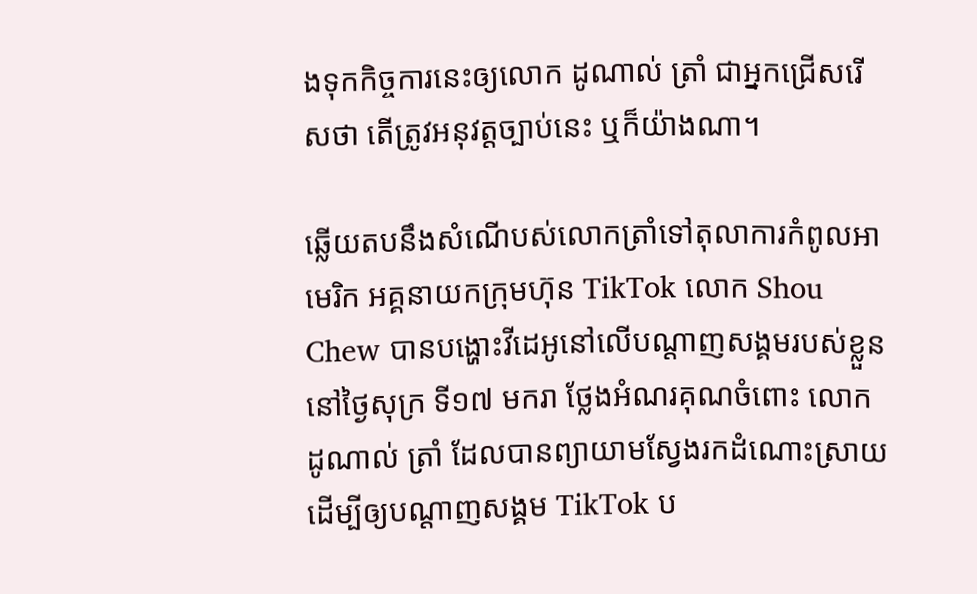ងទុកកិច្ចការនេះឲ្យលោក ដូណាល់ ត្រាំ ជាអ្នកជ្រើសរើសថា តើត្រូវអនុវត្តច្បាប់នេះ ឬក៏យ៉ាងណា។

ឆ្លើយតបនឹងសំណើបស់លោកត្រាំទៅតុលាការកំពូលអាមេរិក អគ្គនាយកក្រុមហ៊ុន TikTok លោក Shou Chew បានបង្ហោះវីដេអូនៅលើបណ្តាញសង្គមរបស់ខ្លួន នៅថ្ងៃសុក្រ ទី១៧ មករា ថ្លែងអំណរគុណចំពោះ លោក ដូណាល់ ត្រាំ ដែលបានព្យាយាមស្វែងរកដំណោះស្រាយ ដើម្បីឲ្យបណ្តាញសង្គម TikTok ប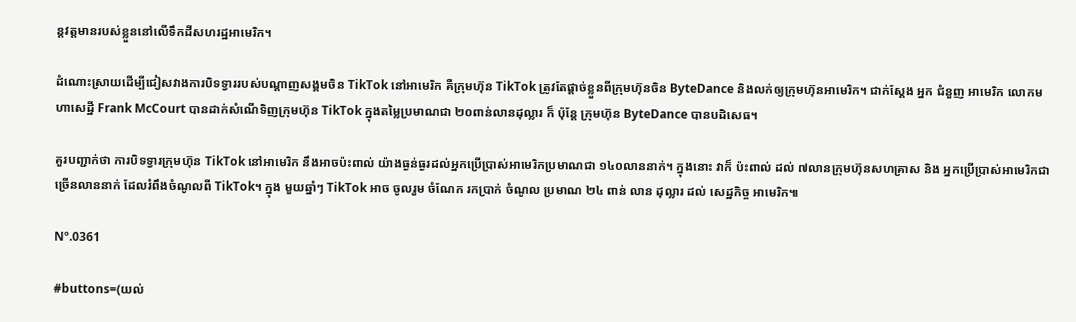ន្តវត្តមានរបស់ខ្លួននៅលើទឹកដីសហរដ្ឋអាមេរិក។

ដំណោះស្រាយដើម្បីជៀសវាងការបិទទ្វាររបស់បណ្តាញសង្គមចិន TikTok នៅអាមេរិក គឺក្រុមហ៊ុន TikTok ត្រូវតែផ្តាច់ខ្លួនពីក្រុមហ៊ុនចិន ByteDance និងលក់ឲ្យក្រុមហ៊ុនអាមេរិក។ ជាក់ស្តែង អ្នក ជំនួញ អាមេរិក លោកមហាសេដ្ឋី Frank McCourt បានដាក់សំណើទិញក្រុមហ៊ុន TikTok ក្នុងតម្លៃប្រមាណជា ២០ពាន់លានដុល្លារ ក៏ ប៉ុន្តែ ក្រុមហ៊ុន ByteDance បានបដិសេធ។

គួរបញ្ជាក់ថា ការបិទទ្វារក្រុមហ៊ុន TikTok នៅអាមេរិក នឹងអាចប៉ះពាល់ យ៉ាងធ្ងន់ធ្ងរដល់អ្នកប្រើប្រាស់អាមេរិកប្រមាណជា ១៤០លាននាក់។ ក្នុងនោះ វាក៏ ប៉ះពាល់ ដល់ ៧លានក្រុមហ៊ុនសហគ្រាស និង អ្នកប្រើប្រាស់អាមេរិកជាច្រើនលាននាក់ ដែលរំពឹងចំណូលពី TikTok។ ក្នុង មួយឆ្នាំៗ TikTok អាច ចូលរួម ចំណែក រកប្រាក់ ចំណូល ប្រមាណ ២៤ ពាន់ លាន ដុល្លារ ដល់ សេដ្ឋកិច្ច អាមេរិក៕

Nº.0361

#buttons=(យល់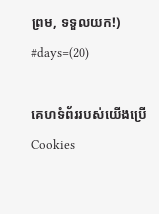ព្រម, ទទួលយក!) #days=(20)

គេហទំព័ររបស់យើងប្រើCookies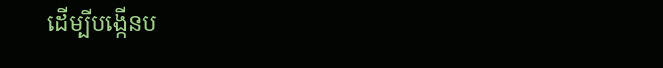ដើម្បីបង្កើនប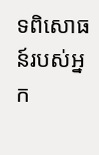ទពិសោធន៍របស់អ្នក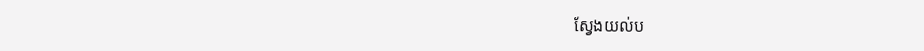ស្វែងយល់ប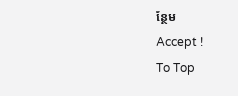ន្ថែម
Accept !
To Top